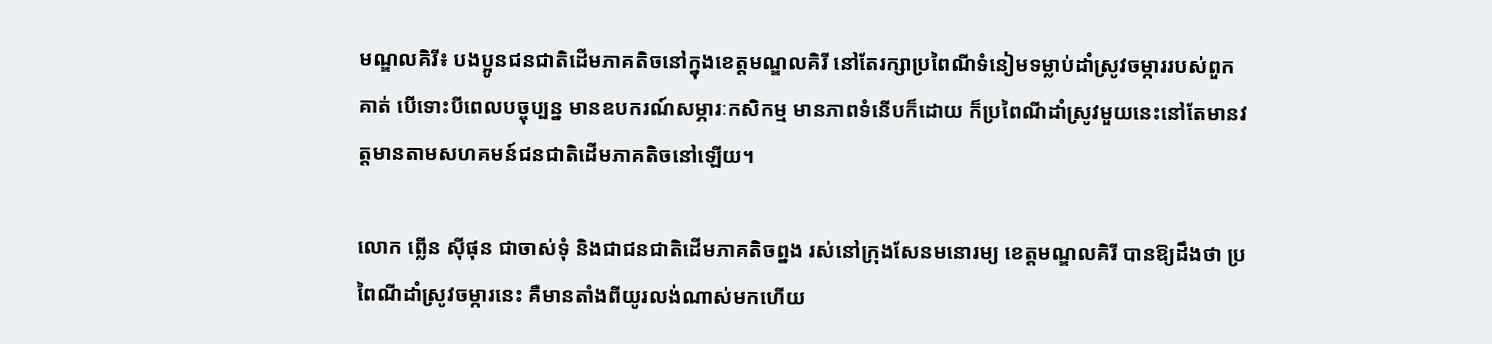មណ្ឌលគិរី៖ បងប្អូនជនជាតិដើមភាគតិចនៅក្នុងខេត្តមណ្ឌលគិរី នៅតែរក្សាប្រពៃណីទំនៀមទម្លាប់ដាំស្រូវចម្ការរបស់ពួកគាត់ បើទោះបីពេលបច្ចុប្បន្ន មានឧបករណ៍សម្ភារៈកសិកម្ម មានភាពទំនើបក៏ដោយ ក៏ប្រពៃណីដាំស្រូវមួយនេះនៅតែមានវត្តមានតាមសហគមន៍ជនជាតិដើមភាគតិចនៅឡើយ។

លោក ព្លើន ស៊ីផុន ជាចាស់ទុំ និងជាជនជាតិដើមភាគតិចព្នង រស់នៅក្រុងសែនមនោរម្យ ខេត្តមណ្ឌលគិរី បានឱ្យដឹងថា ប្រពៃណីដាំស្រូវចម្ការនេះ គឺមានតាំងពីយូរលង់ណាស់មកហើយ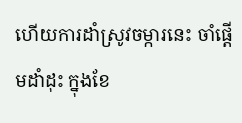ហើយការដាំស្រូវចម្ការនេះ ចាំផ្តើមដាំដុះ ក្នុងខែ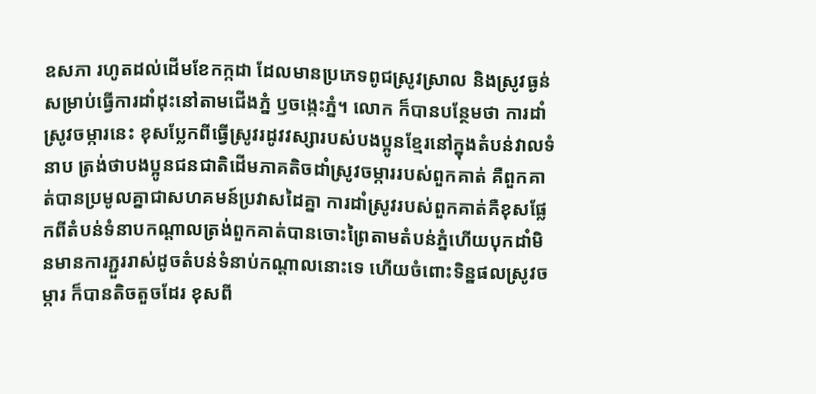ឧសភា រហូតដល់ដើមខែកក្កដា ដែលមានប្រភេទពូជស្រូវស្រាល និងស្រូវធ្ងន់ សម្រាប់ធ្វើការដាំដុះនៅតាមជើងភ្នំ ឫចង្កេះភ្នំ។ លោក ក៏បានបន្ថែមថា ការដាំស្រូវចម្ការនេះ ខុសប្លែកពីធ្វើស្រូវរដូវវស្សារបស់បងប្អូនខ្មែរនៅក្នុងតំបន់វាលទំនាប ត្រង់ថាបងប្អូនជនជាតិដើមភាគតិចដាំស្រូវចម្ការរបស់ពួកគាត់ គឺពួកគាត់បានប្រមូលគ្នាជាសហគមន៍ប្រវាសដៃគ្នា ការដាំស្រូវរបស់ពួកគាត់គឺខុសផ្លែកពីតំបន់ទំនាបកណ្ដាលត្រង់ពួកគាត់បានចោះព្រៃតាមតំបន់ភ្នំហើយបុកដាំមិនមានការភ្ជួររាស់ដូចតំបន់ទំនាប់កណ្ដាលនោះទេ ហើយចំពោះទិន្នផលស្រូវចម្ការ ក៏បានតិចតួចដែរ ខុសពី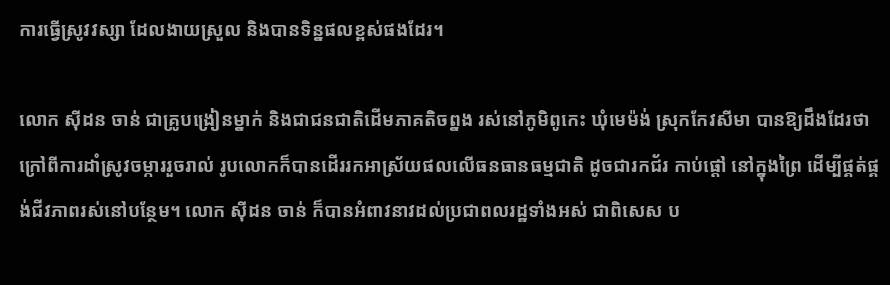ការធ្វើស្រូវវស្សា ដែលងាយស្រួល និងបានទិន្នផលខ្ពស់ផងដែរ។

លោក ស៊ីដន ចាន់ ជាគ្រូបង្រៀនម្នាក់ និងជាជនជាតិដើមភាគតិចព្នង រស់នៅភូមិពូកេះ ឃុំមេម៉ង់ ស្រុកកែវសីមា បានឱ្យដឹងដែរថា ក្រៅពីការដាំស្រូវចម្ការរួចរាល់ រូបលោកក៏បានដើររកអាស្រ័យផលលើធនធានធម្មជាតិ ដូចជារកជ័រ កាប់ផ្តៅ នៅក្នុងព្រៃ ដើម្បីផ្គត់ផ្គង់ជីវភាពរស់នៅបន្ថែម។ លោក ស៊ីដន ចាន់ ក៏បានអំពាវនាវដល់ប្រជាពលរដ្ឋទាំងអស់ ជាពិសេស ប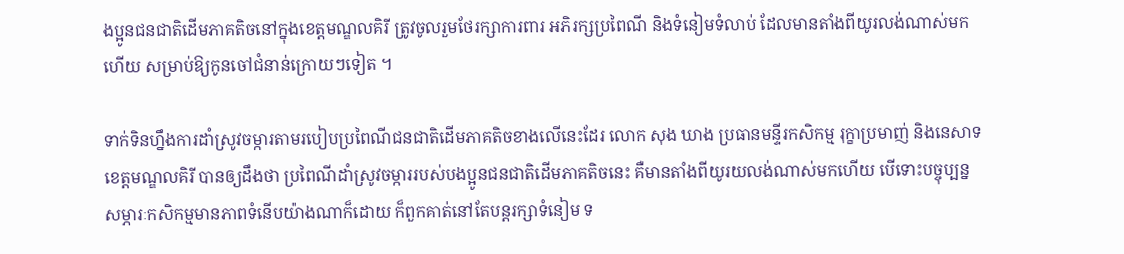ងប្អូនជនជាតិដើមភាគតិចនៅក្នុងខេត្តមណ្ឌលគិរី ត្រូវចូលរួមថែរក្សាការពារ អភិរក្សប្រពៃណី និងទំនៀមទំលាប់ ដែលមានតាំងពីយូរលង់ណាស់មកហើយ សម្រាប់ឱ្យកូនចៅជំនាន់ក្រោយៗទៀត ។

ទាក់ទិនហ្នឹងការដាំស្រូវចម្ការតាមរបៀបប្រពៃណីជនជាតិដើមភាគតិចខាងលើនេះដែរ លោក សុង ឃាង ប្រធានមន្ទីរកសិកម្ម រុក្ខាប្រមាញ់ និងនេសាទខេត្តមណ្ឌលគិរី បានឲ្យដឹងថា ប្រពៃណីដាំស្រូវចម្ការរបស់បងប្អូនជនជាតិដើមភាគតិចនេះ គឺមានតាំងពីយូរយលង់ណាស់មកហើយ បើទោះបច្ចុប្បន្នសម្ភារៈកសិកម្មមានភាពទំនើបយ៉ាងណាក៏ដោយ ក៏ពួកគាត់នៅតែបន្ដរក្សាទំនៀម ទ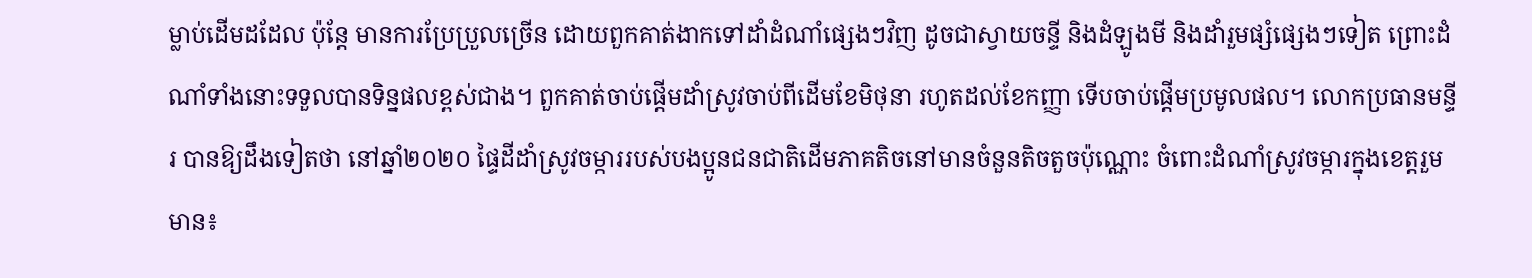ម្លាប់ដើមដដែល ប៉ុន្តែ មានការប្រែប្រួលច្រើន ដោយពួកគាត់ងាកទៅដាំដំណាំផ្សេងៗវិញ ដូចជាស្វាយចន្ទី និងដំឡូងមី និងដាំរួមផ្សំផ្សេងៗទៀត ព្រោះដំណាំទាំងនោះទទួលបានទិន្នផលខ្ពស់ជាង។ ពួកគាត់ចាប់ផ្ដើមដាំស្រូវចាប់ពីដើមខែមិថុនា រហូតដល់ខែកញ្ញា ទើបចាប់ផ្ដើមប្រមូលផល។ លោកប្រធានមន្ទីរ បានឱ្យដឹងទៀតថា នៅឆ្នាំ២០២០ ផ្ទៃដីដាំស្រូវចម្ការរបស់បងប្អូនជនជាតិដើមភាគតិចនៅមានចំនួនតិចតួចប៉ុណ្ណោះ ចំពោះដំណាំស្រូវចម្ការក្នុងខេត្តរួមមាន៖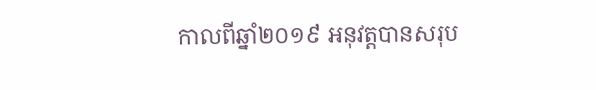កាលពីឆ្នាំ២០១៩ អនុវត្តបានសរុប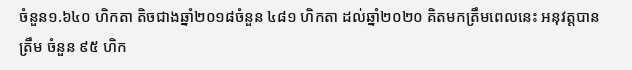ចំនួន១.៦៤០ ហិកតា តិចជាងឆ្នាំ២០១៨ចំនួន ៤៨១ ហិកតា ដល់ឆ្នាំ២០២០ គិតមកត្រឹមពេលនេះ អនុវត្តបានត្រឹម ចំនួន ៩៥ ហិក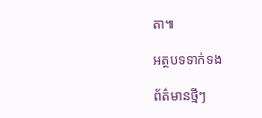តា៕

អត្ថបទទាក់ទង

ព័ត៌មានថ្មីៗ